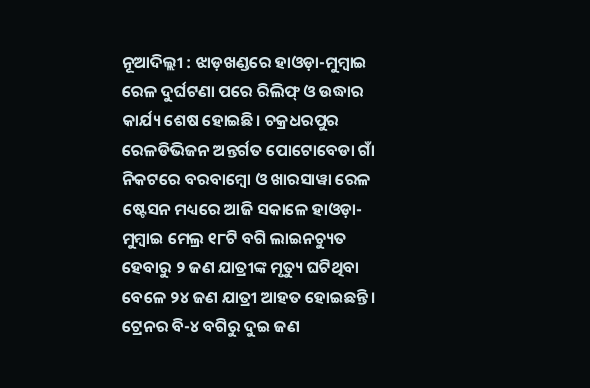ନୂଆଦିଲ୍ଲୀ : ଝାଡ଼ଖଣ୍ଡରେ ହାଓଡ଼ା-ମୁମ୍ବାଇ ରେଳ ଦୁର୍ଘଟଣା ପରେ ରିଲିଫ୍ ଓ ଉଦ୍ଧାର କାର୍ଯ୍ୟ ଶେଷ ହୋଇଛି। ଚକ୍ରଧରପୁର ରେଳଡିଭିଜନ ଅନ୍ତର୍ଗତ ପୋଟୋବେଡା ଗାଁ ନିକଟରେ ବରବାମ୍ବୋ ଓ ଖାରସାୱା ରେଳ ଷ୍ଟେସନ ମଧ୍ୟରେ ଆଜି ସକାଳେ ହାଓଡ଼ା-ମୁମ୍ବାଇ ମେଲ୍ର ୧୮ଟି ବଗି ଲାଇନଚ୍ୟୁତ ହେବାରୁ ୨ ଜଣ ଯାତ୍ରୀଙ୍କ ମୃତ୍ୟୁ ଘଟିଥିବା ବେଳେ ୨୪ ଜଣ ଯାତ୍ରୀ ଆହତ ହୋଇଛନ୍ତି। ଟ୍ରେନର ବି-୪ ବଗିରୁ ଦୁଇ ଜଣ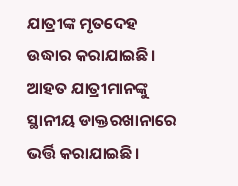ଯାତ୍ରୀଙ୍କ ମୃତଦେହ ଉଦ୍ଧାର କରାଯାଇଛି। ଆହତ ଯାତ୍ରୀମାନଙ୍କୁ ସ୍ଥାନୀୟ ଡାକ୍ତରଖାନାରେ ଭର୍ତ୍ତି କରାଯାଇଛି।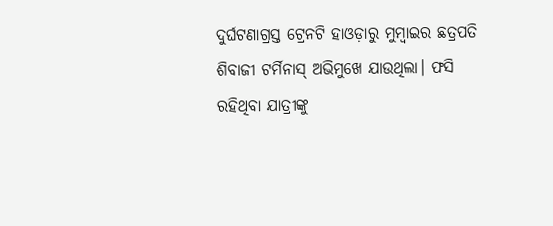ଦୁର୍ଘଟଣାଗ୍ରସ୍ତ ଟ୍ରେନଟି ହାଓଡ଼ାରୁ ମୁମ୍ବାଇର ଛତ୍ରପତି ଶିବାଜୀ ଟର୍ମିନାସ୍ ଅଭିମୁଖେ ଯାଉଥିଲା। ଫସି ରହିଥିବା ଯାତ୍ରୀଙ୍କୁ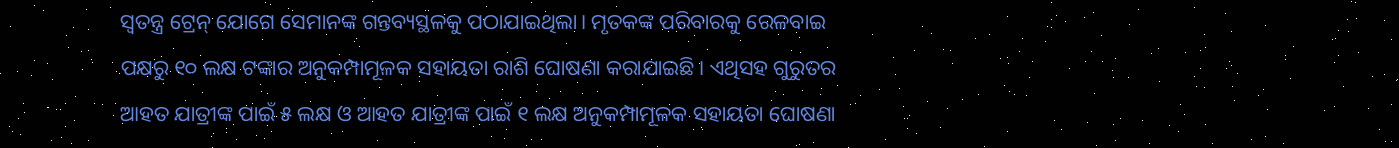ସ୍ୱତନ୍ତ୍ର ଟ୍ରେନ୍ ଯୋଗେ ସେମାନଙ୍କ ଗନ୍ତବ୍ୟସ୍ଥଳକୁ ପଠାଯାଇଥିଲା। ମୃତକଙ୍କ ପରିବାରକୁ ରେଳବାଇ ପକ୍ଷରୁ ୧୦ ଲକ୍ଷ ଟଙ୍କାର ଅନୁକମ୍ପାମୂଳକ ସହାୟତା ରାଶି ଘୋଷଣା କରାଯାଇଛି। ଏଥିସହ ଗୁରୁତର ଆହତ ଯାତ୍ରୀଙ୍କ ପାଇଁ ୫ ଲକ୍ଷ ଓ ଆହତ ଯାତ୍ରୀଙ୍କ ପାଇଁ ୧ ଲକ୍ଷ ଅନୁକମ୍ପାମୂଳକ ସହାୟତା ଘୋଷଣା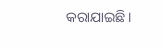କରାଯାଇଛି।